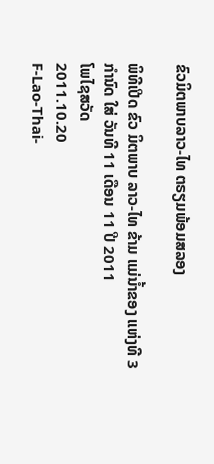ຂົວມິຕພາບລາວ-ໄທ ຕຣຽມພ້ອມສລອງ

ພິທີເປີດ ຂົວ ມິຕພາບ ລາວ-ໄທ ຂ້າມ ແມ່ນໍ້າຂອງ ແຫ່ງທີ 3 ກໍານົດ ໃສ່ ວັນທີ 11 ເດືອນ 11 ປີ 2011
ໂພໄຊສວັດ
2011.10.20
F-Lao-Thai-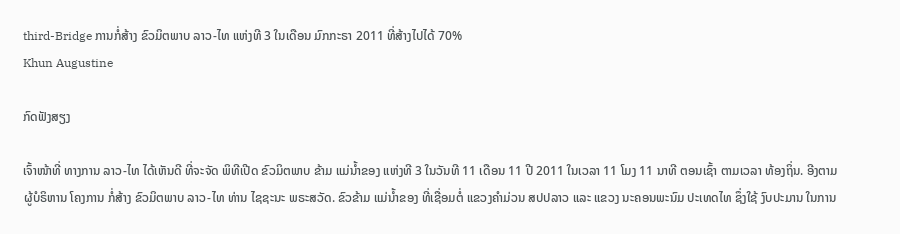third-Bridge ການກໍ່ສ້າງ ຂົວມິຕພາບ ລາວ-ໄທ ແຫ່ງທີ 3 ໃນເດືອນ ມົກກະຣາ 2011 ທີ່ສ້າງໄປໄດ້ 70%
Khun Augustine

ກົດຟັງສຽງ

ເຈົ້າໜ້າທີ່ ທາງການ ລາວ-ໄທ ໄດ້ເຫັນດີ ທີ່ຈະຈັດ ພິທີເປີດ ຂົວມິຕພາບ ຂ້າມ ແມ່ນໍ້າຂອງ ແຫ່ງທີ 3 ໃນວັນທີ 11 ເດືອນ 11 ປີ 2011 ໃນເວລາ 11 ໂມງ 11 ນາທີ ຕອນເຊົ້າ ຕາມເວລາ ທ້ອງຖິ່ນ. ອີງຕາມ ຜູ້ບໍຣິຫານ ໂຄງການ ກໍ່ສ້າງ ຂົວມິຕພາບ ລາວ-ໄທ ທ່ານ ໄຊຊະນະ ພຣະສວັດ. ຂົວຂ້າມ ແມ່ນໍ້າຂອງ ທີ່ເຊື່ອມຕໍ່ ແຂວງຄໍາມ່ວນ ສປປລາວ ແລະ ແຂວງ ນະຄອນພະນົມ ປະເທດໄທ ຊຶ່ງໃຊ້ ງົບປະມານ ໃນການ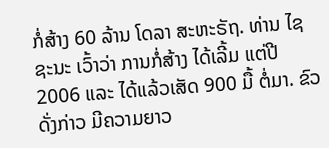ກໍ່ສ້າງ 60 ລ້ານ ໂດລາ ສະຫະຣັຖ. ທ່ານ ໄຊຊະນະ ເວົ້າວ່າ ການກໍ່ສ້າງ ໄດ້ເລີ້ມ ແຕ່ປີ 2006 ແລະ ໄດ້ແລ້ວເສັດ 900 ມື້ ຕໍ່ມາ. ຂົວດັ່ງກ່າວ ມີຄວາມຍາວ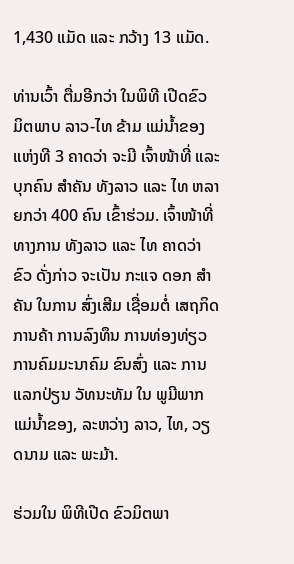1,430 ແມັດ ແລະ ກວ້າງ 13 ແມັດ.

ທ່ານເວົ້າ ຕື່ມອີກວ່າ ໃນພິທີ ເປີດຂົວ ມິຕພາບ ລາວ-ໄທ ຂ້າມ ແມ່ນໍ້າຂອງ ແຫ່ງທີ 3 ຄາດວ່າ ຈະມີ ເຈົ້າໜ້າທີ່ ແລະ ບຸກຄົນ ສໍາຄັນ ທັງລາວ ແລະ ໄທ ຫລາຍກວ່າ 400 ຄົນ ເຂົ້າຮ່ວມ. ເຈົ້າໜ້າທີ່ ທາງການ ທັງລາວ ແລະ ໄທ ຄາດວ່າ ຂົວ ດັ່ງກ່າວ ຈະເປັນ ກະແຈ ດອກ ສໍາຄັນ ໃນການ ສົ່ງເສີມ ເຊື່ອມຕໍ່ ເສຖກິດ ການຄ້າ ການລົງທຶນ ການທ່ອງທ່ຽວ ການຄົມມະນາຄົມ ຂົນສົ່ງ ແລະ ການແລກປ່ຽນ ວັທນະທັມ ໃນ ພູມີພາກ ແມ່ນໍ້າຂອງ, ລະຫວ່າງ ລາວ, ໄທ, ວຽດນາມ ແລະ ພະມ້າ.

ຮ່ວມໃນ ພິທີເປີດ ຂົວມິຕພາ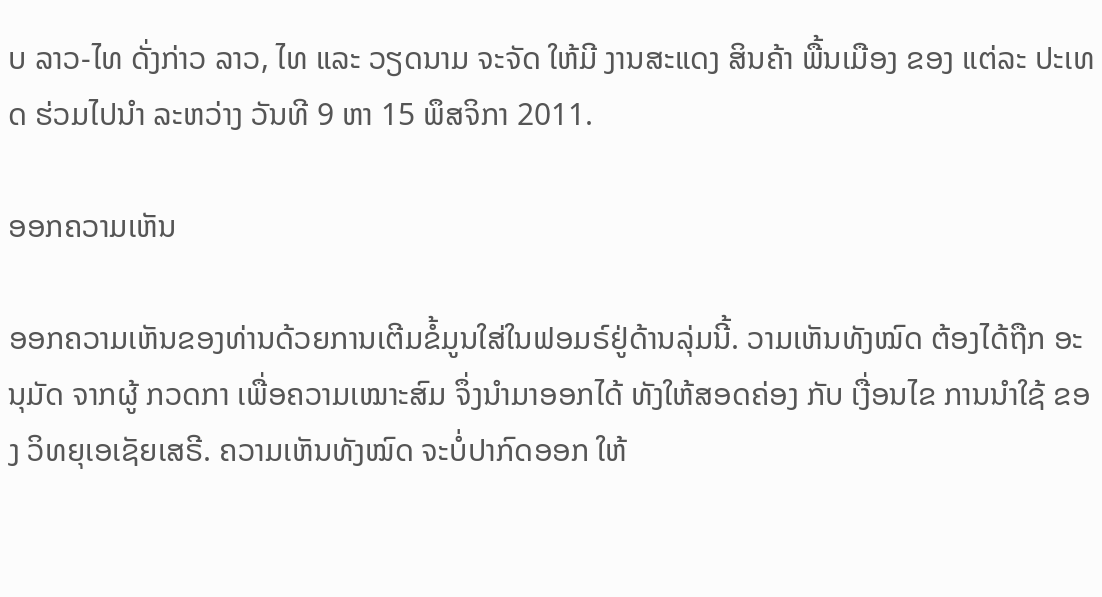ບ ລາວ-ໄທ ດັ່ງກ່າວ ລາວ, ໄທ ແລະ ວຽດນາມ ຈະຈັດ ໃຫ້ມີ ງານສະແດງ ສິນຄ້າ ພື້ນເມືອງ ຂອງ ແຕ່ລະ ປະເທດ ຮ່ວມໄປນໍາ ລະຫວ່າງ ວັນທີ 9 ຫາ 15 ພຶສຈິກາ 2011.

ອອກຄວາມເຫັນ

ອອກຄວາມເຫັນຂອງທ່ານດ້ວຍການເຕີມຂໍ້ມູນໃສ່ໃນຟອມຣ໌ຢູ່ດ້ານລຸ່ມນີ້. ວາມເຫັນທັງໝົດ ຕ້ອງໄດ້ຖືກ ອະນຸມັດ ຈາກຜູ້ ກວດກາ ເພື່ອຄວາມເໝາະສົມ ຈຶ່ງນໍາມາອອກໄດ້ ທັງໃຫ້ສອດຄ່ອງ ກັບ ເງື່ອນໄຂ ການນຳໃຊ້ ຂອງ ວິທຍຸເອເຊັຍເສຣີ. ຄວາມເຫັນທັງໝົດ ຈະບໍ່ປາກົດອອກ ໃຫ້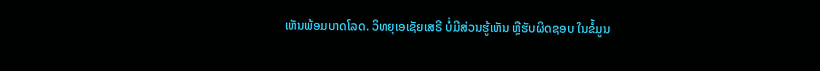ເຫັນພ້ອມບາດໂລດ. ວິທຍຸເອເຊັຍເສຣີ ບໍ່ມີສ່ວນຮູ້ເຫັນ ຫຼືຮັບຜິດຊອບ ໃນຂໍ້ມູນ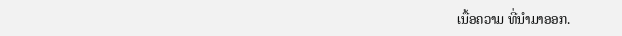ເນື້ອຄວາມ ທີ່ນໍາມາອອກ.